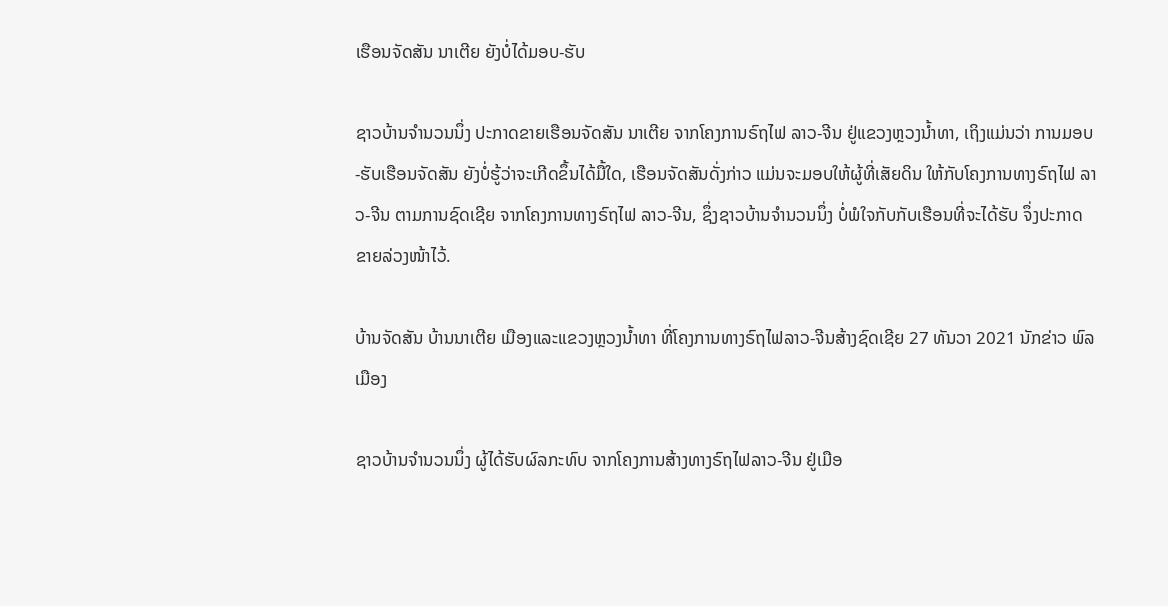ເຮືອນຈັດສັນ ນາເຕີຍ ຍັງບໍ່ໄດ້ມອບ-ຮັບ

ຊາວບ້ານຈຳນວນນຶ່ງ ປະກາດຂາຍເຮືອນຈັດສັນ ນາເຕີຍ ຈາກໂຄງການຣົຖໄຟ ລາວ-ຈີນ ຢູ່ແຂວງຫຼວງນໍ້າທາ, ເຖິງແມ່ນວ່າ ການມອບ-ຮັບເຮືອນຈັດສັນ ຍັງບໍ່ຮູ້ວ່າຈະເກີດຂຶ້ນໄດ້ມື້ໃດ, ເຮືອນຈັດສັນດັ່ງກ່າວ ແມ່ນຈະມອບໃຫ້ຜູ້ທີ່ເສັຍດິນ ໃຫ້ກັບໂຄງການທາງຣົຖໄຟ ລາວ-ຈີນ ຕາມການຊົດເຊີຍ ຈາກໂຄງການທາງຣົຖໄຟ ລາວ-ຈີນ, ຊຶ່ງຊາວບ້ານຈຳນວນນຶ່ງ ບໍ່ພໍໃຈກັບກັບເຮືອນທີ່ຈະໄດ້ຮັບ ຈຶ່ງປະກາດຂາຍລ່ວງໜ້າໄວ້.

ບ້ານຈັດສັນ ບ້ານນາເຕີຍ ເມືອງແລະແຂວງຫຼວງນ້ຳທາ ທີ່ໂຄງການທາງຣົຖໄຟລາວ-ຈີນສ້າງຊົດເຊີຍ 27 ທັນວາ 2021 ນັກຂ່າວ ພົລເມືອງ

ຊາວບ້ານຈໍານວນນຶ່ງ ຜູ້ໄດ້ຮັບຜົລກະທົບ ຈາກໂຄງການສ້າງທາງຣົຖໄຟລາວ-ຈີນ ຢູ່ເມືອ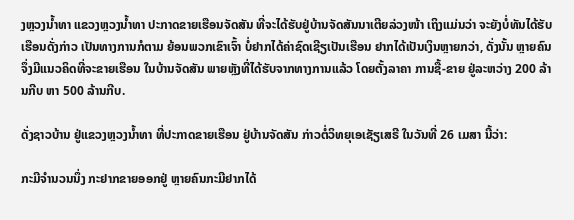ງຫຼວງນໍ້າທາ ແຂວງຫຼວງນໍ້າທາ ປະກາດຂາຍເຮືອນຈັດສັນ ທີ່ຈະໄດ້ຮັບຢູ່ບ້ານຈັດສັນນາເຕີຍລ່ວງໜ້າ ເຖິງແມ່ນວ່າ ຈະຍັງບໍ່ທັນໄດ້ຮັບເຮືອນດັ່ງກ່າວ ເປັນທາງການກໍຕາມ ຍ້ອນພວກເຂົາເຈົ້າ ບໍ່ຢາກໄດ້ຄ່າຊົດເຊີຽເປັນເຮືອນ ຢາກໄດ້ເປັນເງິນຫຼາຍກວ່າ, ດັ່ງນັ້ນ ຫຼາຍຄົນຈຶ່ງມີແນວຄິດທີ່ຈະຂາຍເຮືອນ ໃນບ້ານຈັດສັນ ພາຍຫຼັງທີ່ໄດ້ຮັບຈາກທາງການແລ້ວ ໂດຍຕັ້ງລາຄາ ການຊື້-ຂາຍ ຢູ່ລະຫວ່າງ 200 ລ້ານກີບ ຫາ 500 ລ້ານກີບ.

ດັ່ງຊາວບ້ານ ຢູ່ແຂວງຫຼວງນໍ້າທາ ທີ່ປະກາດຂາຍເຮືອນ ຢູ່ບ້ານຈັດສັນ ກ່າວຕໍ່ວິທຍຸເອເຊັຽເສຣີ ໃນວັນທີ່ 26 ເມສາ ນີ້ວ່າ:

ກະມີຈໍານວນນຶ່ງ ກະຢາກຂາຍອອກຢູ່ ຫຼາຍຄົນກະມີຢາກໄດ້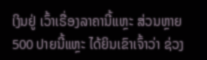ເງິນຢູ່ ເວົ້າເຣື່ອງລາຄານີ້ແຫຼະ ສ່ວນຫຼາຍ 500 ປາຍນີ້ແຫຼະ ໄດ້ຍິນເຂົາເຈົ້າວ່າ ຊ່ວງ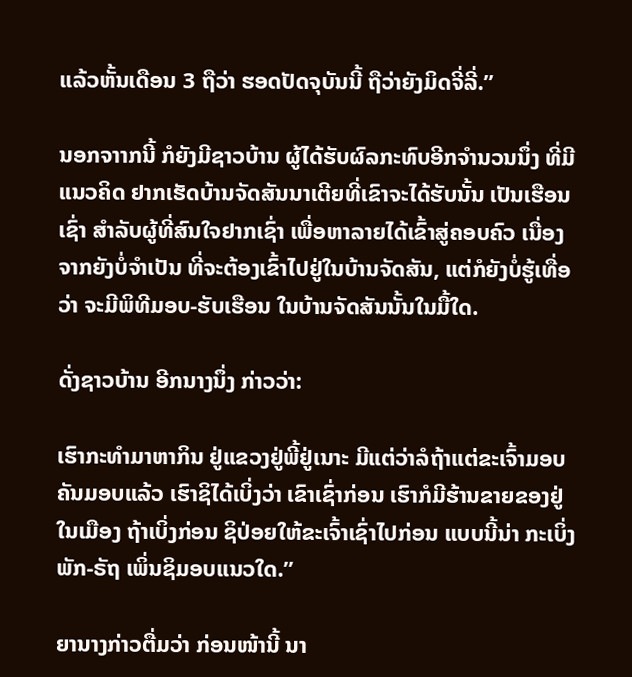ແລ້ວຫັ້ນເດືອນ 3 ຖືວ່າ ຮອດປັດຈຸບັນນີ້ ຖືວ່າຍັງມິດຈີ່ລີ່.”

ນອກຈາາກນີ້ ກໍຍັງມີຊາວບ້ານ ຜູ້ໄດ້ຮັບຜົລກະທົບອີກຈໍານວນນຶ່ງ ທີ່ມີແນວຄິດ ຢາກເຮັດບ້ານຈັດສັນນາເຕີຍທີ່ເຂົາຈະໄດ້ຮັບນັ້ນ ເປັນເຮືອນເຊົ່າ ສໍາລັບຜູ້ທີ່ສົນໃຈຢາກເຊົ່າ ເພື່ອຫາລາຍໄດ້ເຂົ້າສູ່ຄອບຄົວ ເນື່ອງຈາກຍັງບໍ່ຈໍາເປັນ ທີ່ຈະຕ້ອງເຂົ້າໄປຢູ່ໃນບ້ານຈັດສັນ, ແຕ່ກໍຍັງບໍ່ຮູ້ເທື່ອວ່າ ຈະມີພິທີມອບ-ຮັບເຮືອນ ໃນບ້ານຈັດສັນນັ້ນໃນມື້ໃດ.

ດັ່ງຊາວບ້ານ ອີກນາງນຶ່ງ ກ່າວວ່າ:

ເຮົາກະທໍາມາຫາກິນ ຢູ່ແຂວງຢູ່ພີ້ຢູ່ເນາະ ມີແຕ່ວ່າລໍຖ້າແຕ່ຂະເຈົ້າມອບ ຄັນມອບແລ້ວ ເຮົາຊິໄດ້ເບິ່ງວ່າ ເຂົາເຊົ່າກ່ອນ ເຮົາກໍມີຮ້ານຂາຍຂອງຢູ່ໃນເມືອງ ຖ້າເບິ່ງກ່ອນ ຊິປ່ອຍໃຫ້ຂະເຈົ້າເຊົ່າໄປກ່ອນ ແບບນີ້ນ່າ ກະເບິ່ງພັກ-ຣັຖ ເພິ່ນຊິມອບແນວໃດ.”

ຍານາງກ່າວຕື່ມວ່າ ກ່ອນໜ້ານີ້ ນາ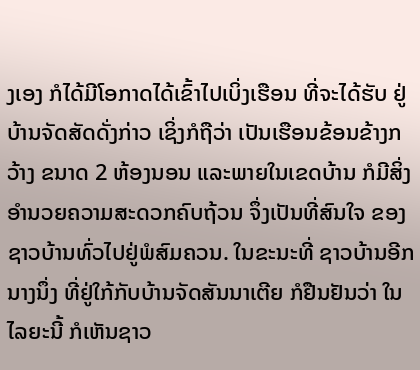ງເອງ ກໍໄດ້ມີໂອກາດໄດ້ເຂົ້າໄປເບິ່ງເຮືອນ ທີ່ຈະໄດ້ຮັບ ຢູ່ບ້ານຈັດສັດດັ່ງກ່າວ ເຊິ່ງກໍຖືວ່າ ເປັນເຮືອນຂ້ອນຂ້າງກວ້າງ ຂນາດ 2 ຫ້ອງນອນ ແລະພາຍໃນເຂດບ້ານ ກໍມີສິ່ງອໍານວຍຄວາມສະດວກຄົບຖ້ວນ ຈຶ່ງເປັນທີ່ສົນໃຈ ຂອງຊາວບ້ານທົ່ວໄປຢູ່ພໍສົມຄວນ. ໃນຂະນະທີ່ ຊາວບ້ານອີກນາງນຶ່ງ ທີ່ຢູ່ໃກ້ກັບບ້ານຈັດສັນນາເຕີຍ ກໍຢືນຢັນວ່າ ໃນໄລຍະນີ້ ກໍເຫັນຊາວ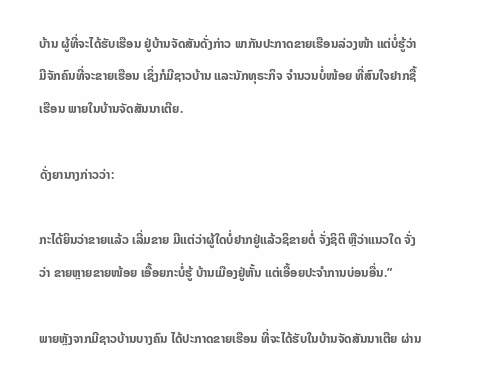ບ້ານ ຜູ້ທີ່ຈະໄດ້ຮັບເຮືອນ ຢູ່ບ້ານຈັດສັນດັ່ງກ່າວ ພາກັນປະກາດຂາຍເຮືອນລ່ວງໜ້າ ແຕ່ບໍ່ຮູ້ວ່າ ມີຈັກຄົນທີ່ຈະຂາຍເຮືອນ ເຊິ່ງກໍມີຊາວບ້ານ ແລະນັກທຸຣະກິຈ ຈໍານວນບໍ່ໜ້ອຍ ທີ່ສົນໃຈຢາກຊື້ເຮືອນ ພາຍໃນບ້ານຈັດສັນນາເຕີຍ.

ດັ່ງຍານາງກ່າວວ່າ:

ກະໄດ້ຍິນວ່າຂາຍແລ້ວ ເລີ່ມຂາຍ ມີແຕ່ວ່າຜູ້ໃດບໍ່ຢາກຢູ່ແລ້ວຊິຂາຍຕໍ່ ຈັ່ງຊິຕິ ຫຼືວ່າແນວໃດ ຈັ່ງວ່າ ຂາຍຫຼາຍຂາຍໜ້ອຍ ເອື້ອຍກະບໍ່ຮູ້ ບ້ານເມືອງຢູ່ຫັ້ນ ແຕ່ເອື້ອຍປະຈໍາການບ່ອນອື່ນ.”

ພາຍຫຼັງຈາກມີຊາວບ້ານບາງຄົນ ໄດ້ປະກາດຂາຍເຮືອນ ທີ່ຈະໄດ້ຮັບໃນບ້ານຈັດສັນນາເຕີຍ ຜ່ານ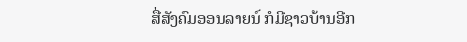ສື່ສັງຄົມອອນລາຍນ໌ ກໍມີຊາວບ້ານອີກ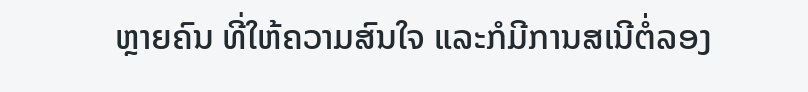ຫຼາຍຄົນ ທີ່ໃຫ້ຄວາມສົນໃຈ ແລະກໍມີການສເນີຕໍ່ລອງ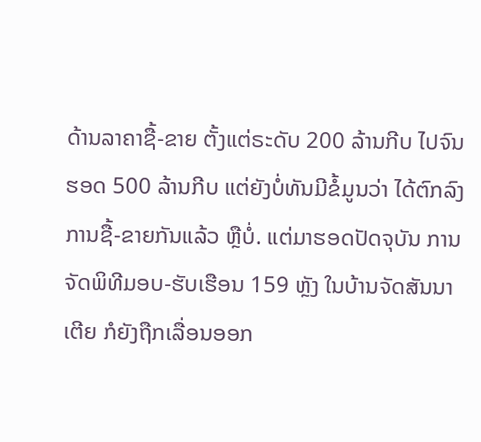ດ້ານລາຄາຊື້-ຂາຍ ຕັ້ງແຕ່ຣະດັບ 200 ລ້ານກີບ ໄປຈົນຮອດ 500 ລ້ານກີບ ແຕ່ຍັງບໍ່ທັນມີຂໍ້ມູນວ່າ ໄດ້ຕົກລົງການຊື້-ຂາຍກັນແລ້ວ ຫຼືບໍ່. ແຕ່ມາຮອດປັດຈຸບັນ ການຈັດພິທີມອບ-ຮັບເຮືອນ 159 ຫຼັງ ໃນບ້ານຈັດສັນນາເຕີຍ ກໍຍັງຖືກເລື່ອນອອກ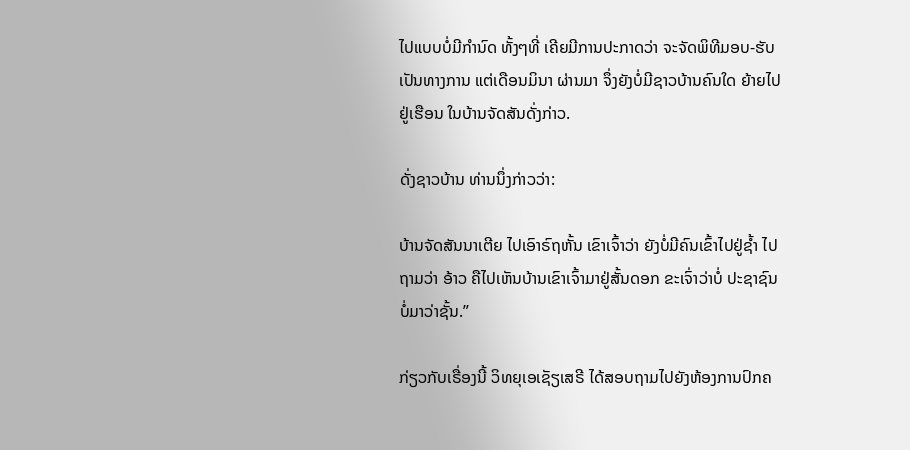ໄປແບບບໍ່ມີກໍານົດ ທັ້ງໆທີ່ ເຄີຍມີການປະກາດວ່າ ຈະຈັດພິທີມອບ-ຮັບ ເປັນທາງການ ແຕ່ເດືອນມິນາ ຜ່ານມາ ຈຶ່ງຍັງບໍ່ມີຊາວບ້ານຄົນໃດ ຍ້າຍໄປຢູ່ເຮືອນ ໃນບ້ານຈັດສັນດັ່ງກ່າວ.

ດັ່ງຊາວບ້ານ ທ່ານນຶ່ງກ່າວວ່າ:

ບ້ານຈັດສັນນາເຕີຍ ໄປເອົາຣົຖຫັ້ນ ເຂົາເຈົ້າວ່າ ຍັງບໍ່ມີຄົນເຂົ້າໄປຢູ່ຊໍ້າ ໄປຖາມວ່າ ອ້າວ ຄືໄປເຫັນບ້ານເຂົາເຈົ້າມາຢູ່ສັ້ນດອກ ຂະເຈົ່າວ່າບໍ່ ປະຊາຊົນບໍ່ມາວ່າຊັ້ນ.”

ກ່ຽວກັບເຣື່ອງນີ້ ວິທຍຸເອເຊັຽເສຣີ ໄດ້ສອບຖາມໄປຍັງຫ້ອງການປົກຄ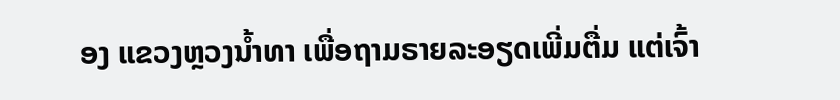ອງ ແຂວງຫຼວງນໍ້າທາ ເພື່ອຖາມຣາຍລະອຽດເພີ່ມຕື່ມ ແຕ່ເຈົ້າ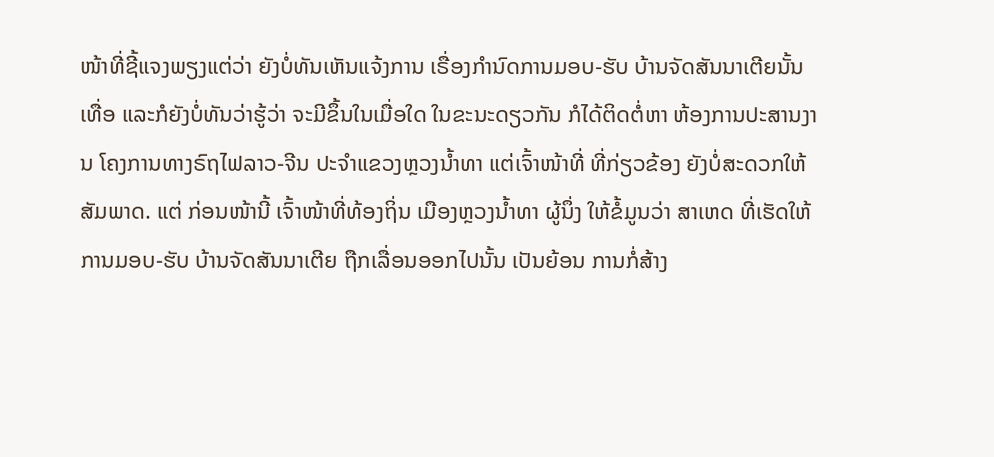ໜ້າທີ່ຊີ້ແຈງພຽງແຕ່ວ່າ ຍັງບໍ່ທັນເຫັນແຈ້ງການ ເຣື່ອງກໍານົດການມອບ-ຮັບ ບ້ານຈັດສັນນາເຕີຍນັ້ນເທື່ອ ແລະກໍຍັງບໍ່ທັນວ່າຮູ້ວ່າ ຈະມີຂຶ້ນໃນເມື່ອໃດ ໃນຂະນະດຽວກັນ ກໍໄດ້ຕິດຕໍ່ຫາ ຫ້ອງການປະສານງານ ໂຄງການທາງຣົຖໄຟລາວ-ຈີນ ປະຈໍາແຂວງຫຼວງນໍ້າທາ ແຕ່ເຈົ້າໜ້າທີ່ ທີ່ກ່ຽວຂ້ອງ ຍັງບໍ່ສະດວກໃຫ້ສັມພາດ. ແຕ່ ກ່ອນໜ້ານີ້ ເຈົ້າໜ້າທີ່ທ້ອງຖິ່ນ ເມືອງຫຼວງນໍ້າທາ ຜູ້ນຶ່ງ ໃຫ້ຂໍ້ມູນວ່າ ສາເຫດ ທີ່ເຮັດໃຫ້ການມອບ-ຮັບ ບ້ານຈັດສັນນາເຕີຍ ຖືກເລື່ອນອອກໄປນັ້ນ ເປັນຍ້ອນ ການກໍ່ສ້າງ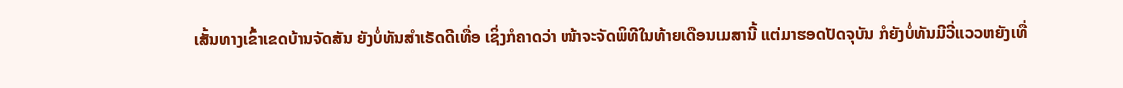ເສັ້ນທາງເຂົ້າເຂດບ້ານຈັດສັນ ຍັງບໍ່ທັນສໍາເຣັດດີເທື່ອ ເຊິ່ງກໍຄາດວ່າ ໜ້າຈະຈັດພິທີໃນທ້າຍເດືອນເມສານີ້ ແຕ່ມາຮອດປັດຈຸບັນ ກໍຍັງບໍ່ທັນມີວີ່ແວວຫຍັງເທື່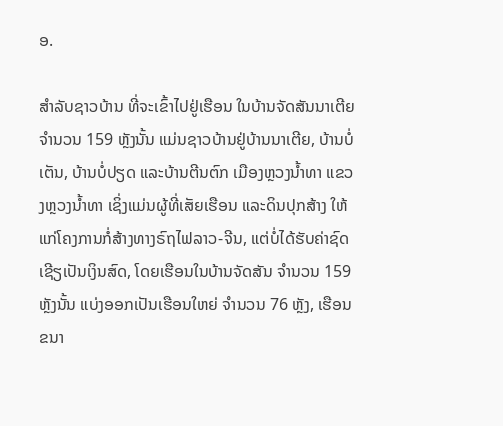ອ.

ສໍາລັບຊາວບ້ານ ທີ່ຈະເຂົ້າໄປຢູ່ເຮືອນ ໃນບ້ານຈັດສັນນາເຕີຍ ຈໍານວນ 159 ຫຼັງນັ້ນ ແມ່ນຊາວບ້ານຢູ່ບ້ານນາເຕີຍ, ບ້ານບໍ່ເຕັນ, ບ້ານບໍ່ປຽດ ແລະບ້ານຕີນຕົກ ເມືອງຫຼວງນໍ້າທາ ແຂວງຫຼວງນໍ້າທາ ເຊິ່ງແມ່ນຜູ້ທີ່ເສັຍເຮືອນ ແລະດິນປຸກສ້າງ ໃຫ້ແກ່ໂຄງການກໍ່ສ້າງທາງຣົຖໄຟລາວ-ຈີນ, ແຕ່ບໍ່ໄດ້ຮັບຄ່າຊົດເຊີຽເປັນເງິນສົດ, ໂດຍເຮືອນໃນບ້ານຈັດສັນ ຈໍານວນ 159 ຫຼັງນັ້ນ ແບ່ງອອກເປັນເຮືອນໃຫຍ່ ຈໍານວນ 76 ຫຼັງ, ເຮືອນຂນາ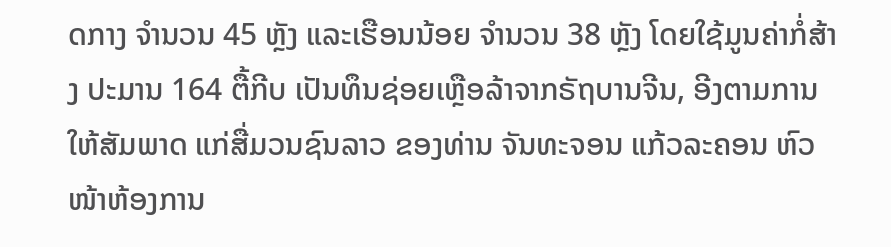ດກາງ ຈໍານວນ 45 ຫຼັງ ແລະເຮືອນນ້ອຍ ຈໍານວນ 38 ຫຼັງ ໂດຍໃຊ້ມູນຄ່າກໍ່ສ້າງ ປະມານ 164 ຕື້ກີບ ເປັນທຶນຊ່ອຍເຫຼືອລ້າຈາກຣັຖບານຈີນ, ອີງຕາມການໃຫ້ສັມພາດ ແກ່ສື່ມວນຊົນລາວ ຂອງທ່ານ ຈັນທະຈອນ ແກ້ວລະຄອນ ຫົວໜ້າຫ້ອງການ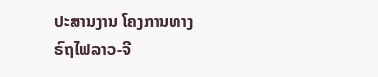ປະສານງານ ໂຄງການທາງຣົຖໄຟລາວ-ຈີ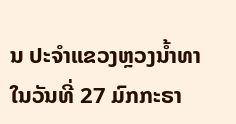ນ ປະຈໍາແຂວງຫຼວງນໍ້າທາ ໃນວັນທີ່ 27 ມົກກະຣາ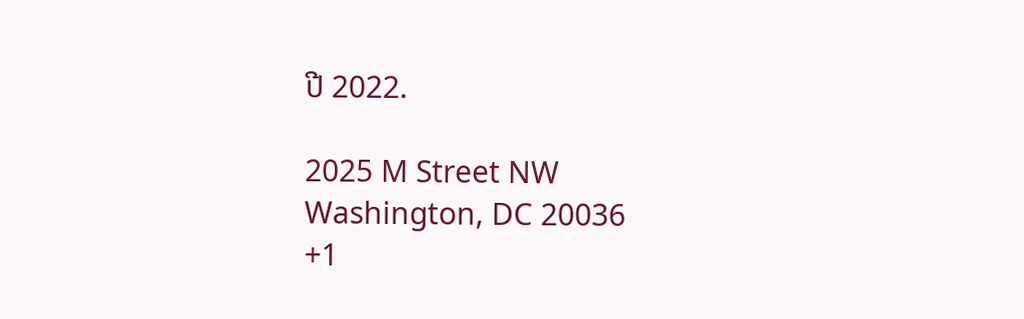ປີ 2022.

2025 M Street NW
Washington, DC 20036
+1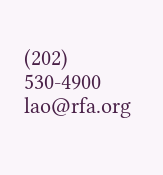(202) 530-4900
lao@rfa.org